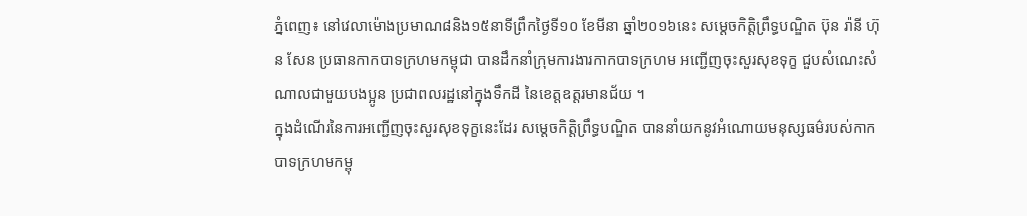ភ្នំពេញ៖ នៅវេលាម៉ោងប្រមាណ៨និង១៥នាទីព្រឹកថ្ងៃទី១០ ខែមីនា ឆ្នាំ២០១៦នេះ សម្ដេចកិត្តិព្រឹទ្ធបណ្ឌិត ប៊ុន រ៉ានី ហ៊ុន សែន ប្រធានកាកបាទក្រហមកម្ពុជា បានដឹកនាំក្រុមការងារកាកបាទក្រហម អញ្ជើញចុះសួរសុខទុក្ខ ជួបសំណេះសំណាលជាមួយបងប្អូន ប្រជាពលរដ្ឋនៅក្នុងទឹកដី នៃខេត្តឧត្ដរមានជ័យ ។
ក្នុងដំណើរនៃការអញ្ជើញចុះសួរសុខទុក្ខនេះដែរ សម្ដេចកិត្តិព្រឹទ្ធបណ្ឌិត បាននាំយកនូវអំណោយមនុស្សធម៌របស់កាកបាទក្រហមកម្ពុ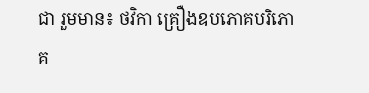ជា រួមមាន៖ ថវិកា គ្រឿងឧបភោគបរិភោគ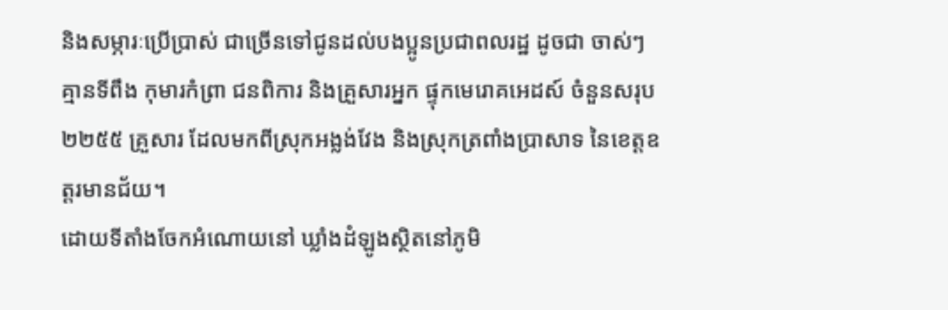និងសម្ភារៈប្រើប្រាស់ ជាច្រើនទៅជូនដល់បងប្អូនប្រជាពលរដ្ឋ ដូចជា ចាស់ៗ គ្មានទីពឹង កុមារកំព្រា ជនពិការ និងគ្រួសារអ្នក ផ្ទុកមេរោគអេដស៍ ចំនួនសរុប ២២៥៥ គ្រួសារ ដែលមកពីស្រុកអង្លង់វែង និងស្រុកត្រពាំងប្រាសាទ នៃខេត្ដឧត្ដរមានជ័យ។
ដោយទីតាំងចែកអំណោយនៅ ឃ្លាំងដំឡូងស្ថិតនៅភូមិ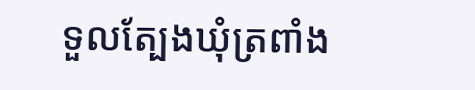ទួលត្បែងឃុំត្រពាំង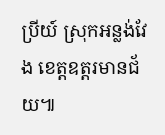ប្រីយ៍ ស្រុកអន្លង់វែង ខេត្តឧត្តរមានជ័យ៕